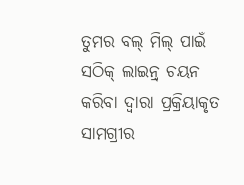ତୁମର ବଲ୍ ମିଲ୍ ପାଇଁ ସଠିକ୍ ଲାଇନ୍ର୍ ଚୟନ କରିବା ଦ୍ୱାରା ପ୍ରକ୍ରିୟାକୃତ ସାମଗ୍ରୀର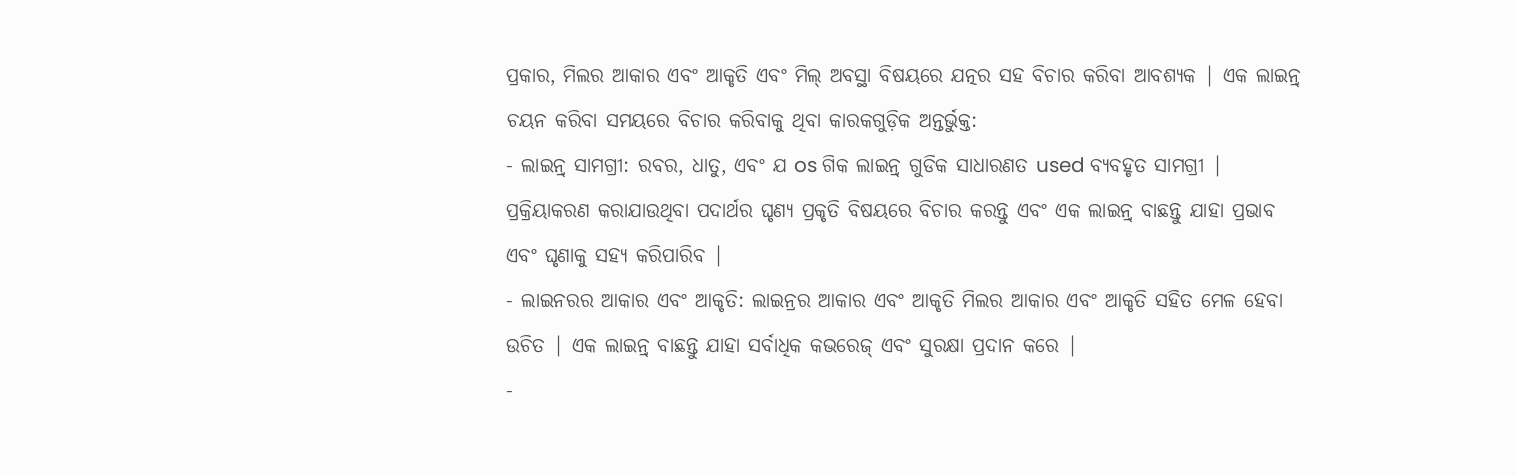ପ୍ରକାର, ମିଲର ଆକାର ଏବଂ ଆକୃତି ଏବଂ ମିଲ୍ ଅବସ୍ଥା ବିଷୟରେ ଯତ୍ନର ସହ ବିଚାର କରିବା ଆବଶ୍ୟକ | ଏକ ଲାଇନ୍ର୍ ଚୟନ କରିବା ସମୟରେ ବିଚାର କରିବାକୁ ଥିବା କାରକଗୁଡ଼ିକ ଅନ୍ତର୍ଭୁକ୍ତ:
- ଲାଇନ୍ର୍ ସାମଗ୍ରୀ: ରବର, ଧାତୁ, ଏବଂ ଯ os ଗିକ ଲାଇନ୍ର୍ ଗୁଡିକ ସାଧାରଣତ used ବ୍ୟବହୃତ ସାମଗ୍ରୀ | ପ୍ରକ୍ରିୟାକରଣ କରାଯାଉଥିବା ପଦାର୍ଥର ଘୃଣ୍ୟ ପ୍ରକୃତି ବିଷୟରେ ବିଚାର କରନ୍ତୁ ଏବଂ ଏକ ଲାଇନ୍ର୍ ବାଛନ୍ତୁ ଯାହା ପ୍ରଭାବ ଏବଂ ଘୃଣାକୁ ସହ୍ୟ କରିପାରିବ |
- ଲାଇନରର ଆକାର ଏବଂ ଆକୃତି: ଲାଇନ୍ରର ଆକାର ଏବଂ ଆକୃତି ମିଲର ଆକାର ଏବଂ ଆକୃତି ସହିତ ମେଳ ହେବା ଉଚିତ | ଏକ ଲାଇନ୍ର୍ ବାଛନ୍ତୁ ଯାହା ସର୍ବାଧିକ କଭରେଜ୍ ଏବଂ ସୁରକ୍ଷା ପ୍ରଦାନ କରେ |
-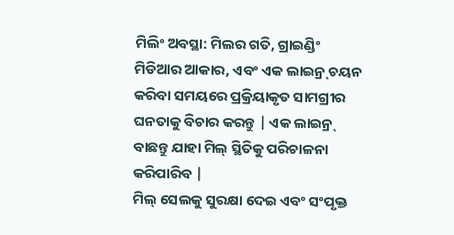ମିଲିଂ ଅବସ୍ଥା: ମିଲର ଗତି, ଗ୍ରାଇଣ୍ଡିଂ ମିଡିଆର ଆକାର, ଏବଂ ଏକ ଲାଇନ୍ର୍ ଚୟନ କରିବା ସମୟରେ ପ୍ରକ୍ରିୟାକୃତ ସାମଗ୍ରୀର ଘନତାକୁ ବିଚାର କରନ୍ତୁ | ଏକ ଲାଇନ୍ର୍ ବାଛନ୍ତୁ ଯାହା ମିଲ୍ ସ୍ଥିତିକୁ ପରିଚାଳନା କରିପାରିବ |
ମିଲ୍ ସେଲକୁ ସୁରକ୍ଷା ଦେଇ ଏବଂ ସଂପୃକ୍ତ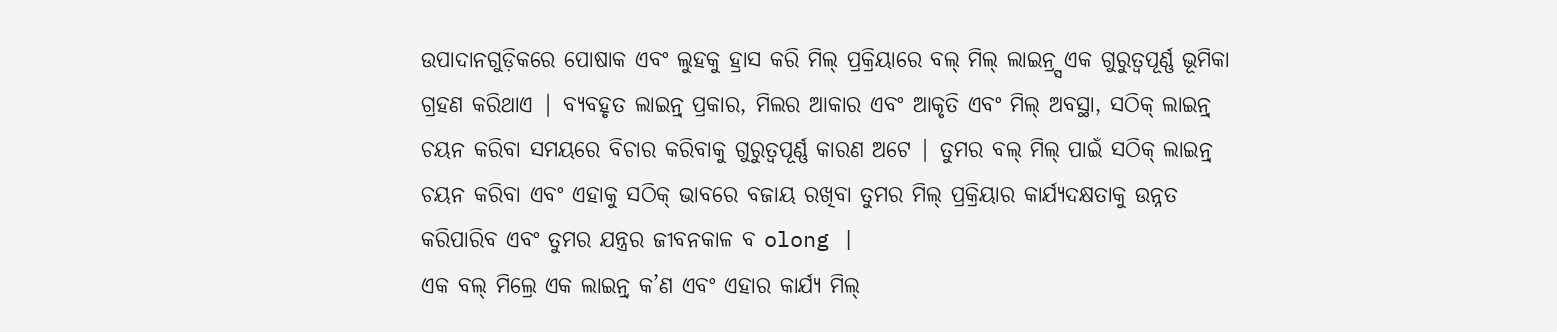ଉପାଦାନଗୁଡ଼ିକରେ ପୋଷାକ ଏବଂ ଲୁହକୁ ହ୍ରାସ କରି ମିଲ୍ ପ୍ରକ୍ରିୟାରେ ବଲ୍ ମିଲ୍ ଲାଇନ୍ର୍ସ ଏକ ଗୁରୁତ୍ୱପୂର୍ଣ୍ଣ ଭୂମିକା ଗ୍ରହଣ କରିଥାଏ | ବ୍ୟବହୃତ ଲାଇନ୍ର୍ ପ୍ରକାର, ମିଲର ଆକାର ଏବଂ ଆକୃତି ଏବଂ ମିଲ୍ ଅବସ୍ଥା, ସଠିକ୍ ଲାଇନ୍ର୍ ଚୟନ କରିବା ସମୟରେ ବିଚାର କରିବାକୁ ଗୁରୁତ୍ୱପୂର୍ଣ୍ଣ କାରଣ ଅଟେ | ତୁମର ବଲ୍ ମିଲ୍ ପାଇଁ ସଠିକ୍ ଲାଇନ୍ର୍ ଚୟନ କରିବା ଏବଂ ଏହାକୁ ସଠିକ୍ ଭାବରେ ବଜାୟ ରଖିବା ତୁମର ମିଲ୍ ପ୍ରକ୍ରିୟାର କାର୍ଯ୍ୟଦକ୍ଷତାକୁ ଉନ୍ନତ କରିପାରିବ ଏବଂ ତୁମର ଯନ୍ତ୍ରର ଜୀବନକାଳ ବ olong |
ଏକ ବଲ୍ ମିଲ୍ରେ ଏକ ଲାଇନ୍ର୍ କ’ଣ ଏବଂ ଏହାର କାର୍ଯ୍ୟ ମିଲ୍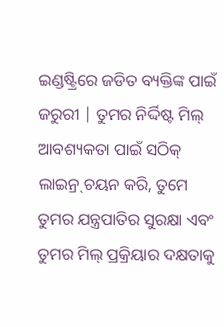ଇଣ୍ଡଷ୍ଟ୍ରିରେ ଜଡିତ ବ୍ୟକ୍ତିଙ୍କ ପାଇଁ ଜରୁରୀ | ତୁମର ନିର୍ଦ୍ଦିଷ୍ଟ ମିଲ୍ ଆବଶ୍ୟକତା ପାଇଁ ସଠିକ୍ ଲାଇନ୍ର୍ ଚୟନ କରି, ତୁମେ ତୁମର ଯନ୍ତ୍ରପାତିର ସୁରକ୍ଷା ଏବଂ ତୁମର ମିଲ୍ ପ୍ରକ୍ରିୟାର ଦକ୍ଷତାକୁ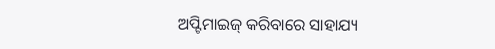ଅପ୍ଟିମାଇଜ୍ କରିବାରେ ସାହାଯ୍ୟ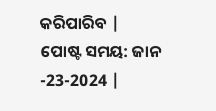କରିପାରିବ |
ପୋଷ୍ଟ ସମୟ: ଜାନ -23-2024 |